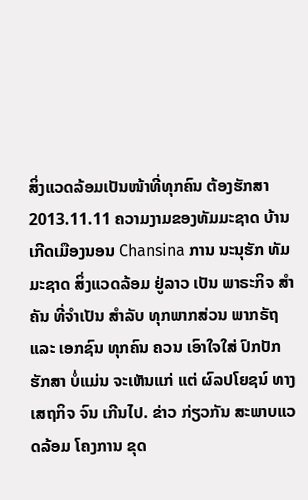ສິ່ງແວດລ້ອມເປັນໜ້າທີ່ທຸກຄົນ ຕ້ອງຮັກສາ 2013.11.11 ຄວາມງາມຂອງທັມມະຊາດ ບ້ານເກີດເມືອງນອນ Chansina ການ ນະນຸຮັກ ທັມມະຊາດ ສິ່ງແວດລ້ອມ ຢູ່ລາວ ເປັນ ພາຣະກິຈ ສໍາຄັນ ທີ່ຈໍາເປັນ ສໍາລັບ ທຸກພາກສ່ວນ ພາກຣັຖ ແລະ ເອກຊົນ ທຸກຄົນ ຄວນ ເອົາໃຈໃສ່ ປົກປັກ ຮັກສາ ບໍ່ແມ່ນ ຈະເຫັນແກ່ ແຕ່ ຜົລປໂຍຊນ໌ ທາງເສຖກິຈ ຈົນ ເກີນໄປ. ຂ່າວ ກ່ຽວກັນ ສະພາບແວດລ້ອມ ໂຄງການ ຂຸດ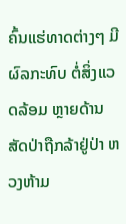ຄົ້ນແຮ່ທາດຕ່າງໆ ມີຜົລກະທົບ ຕໍ່ສິ່ງແວດລ້ອມ ຫຼາຍດ້ານ ສັດປ່າຖືກລ້າຢູ່ປ່າ ຫວງຫ້າມ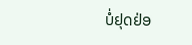ບໍ່ຢຸດຢ່ອ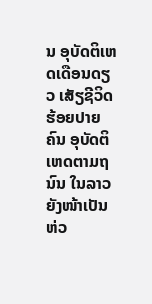ນ ອຸບັດຕິເຫດເດືອນດຽວ ເສັຽຊີວິດ ຮ້ອຍປາຍຄົນ ອຸບັດຕິເຫດຕາມຖນົນ ໃນລາວ ຍັງໜ້າເປັນຫ່ວ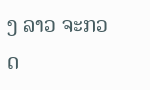ງ ລາວ ຈະກວດ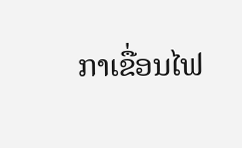ກາເຂື່ອນໄຟ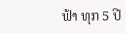ຟ້າ ທຸກ 5 ປີ